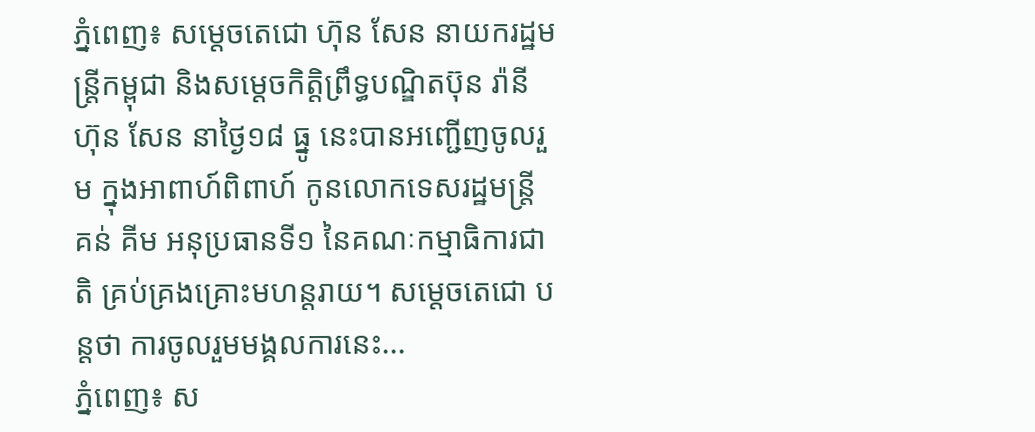ភ្នំពេញ៖ សម្តេចតេជោ ហ៊ុន សែន នាយករដ្ឋមន្រ្តីកម្ពុជា និងសម្តេចកិត្តិព្រឹទ្ធបណ្ឌិតប៊ុន រ៉ានី ហ៊ុន សែន នាថ្ងៃ១៨ ធ្នូ នេះបានអញ្ជើញចូលរួម ក្នុងអាពាហ៍ពិពាហ៍ កូនលោកទេសរដ្ឋមន្រ្តី គន់ គីម អនុប្រធានទី១ នៃគណៈកម្មាធិការជាតិ គ្រប់គ្រងគ្រោះមហន្តរាយ។ សម្តេចតេជោ បន្តថា ការចូលរួមមង្គលការនេះ...
ភ្នំពេញ៖ ស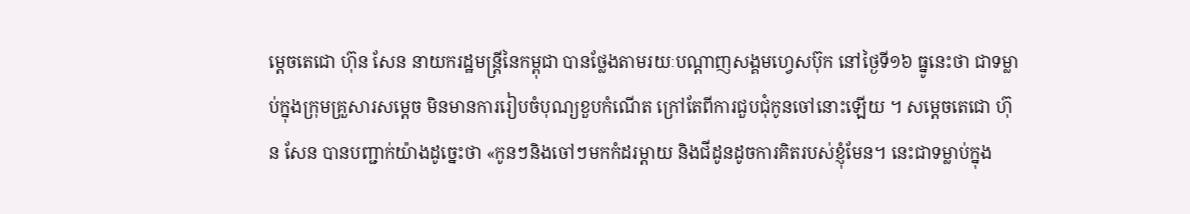ម្ដេចតេជោ ហ៊ុន សែន នាយករដ្ឋមន្ត្រីនៃកម្ពុជា បានថ្លែងតាមរយៈបណ្ដាញសង្គមហ្វេសប៊ុក នៅថ្ងៃទី១៦ ធ្នូនេះថា ជាទម្លាប់ក្នុងក្រុមគ្រួសារសម្ដេច មិនមានការរៀបចំបុណ្យខួបកំណើត ក្រៅតែពីការជួបជុំកូនចៅនោះឡើយ ។ សម្ដេចតេជោ ហ៊ុន សែន បានបញ្ជាក់យ៉ាងដូច្នេះថា «កូនៗនិងចៅៗមកកំដរម្តាយ និងជីដូនដូចការគិតរបស់ខ្ញុំមែន។ នេះជាទម្លាប់ក្នុង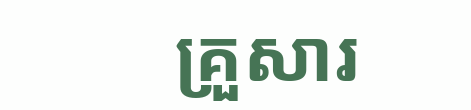គ្រួសារ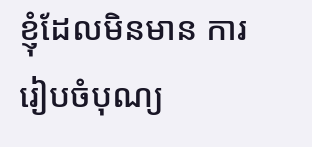ខ្ញុំដែលមិនមាន ការរៀបចំបុណ្យ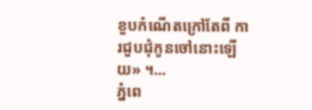ខួបកំណើតក្រៅតែពី ការជួបជុំកូនចៅនោះឡើយ» ។...
ភ្នំពេ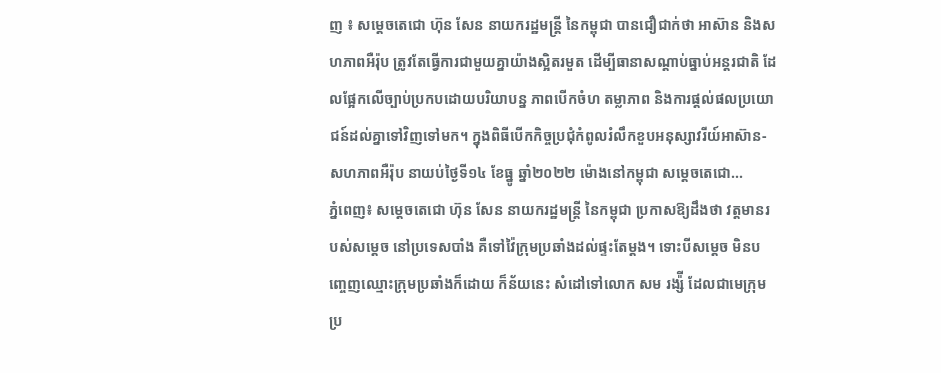ញ ៖ សម្តេចតេជោ ហ៊ុន សែន នាយករដ្ឋមន្ដ្រី នៃកម្ពុជា បានជឿជាក់ថា អាស៊ាន និងសហភាពអឺរ៉ុប ត្រូវតែធ្វើការជាមួយគ្នាយ៉ាងស្អិតរមួត ដើម្បីធានាសណ្តាប់ធ្នាប់អន្តរជាតិ ដែលផ្អែកលើច្បាប់ប្រកបដោយបរិយាបន្ន ភាពបើកចំហ តម្លាភាព និងការផ្ដល់ផលប្រយោជន៍ដល់គ្នាទៅវិញទៅមក។ ក្នុងពិធីបើកកិច្ចប្រជុំកំពូលរំលឹកខួបអនុស្សាវរីយ៍អាស៊ាន-សហភាពអឺរ៉ុប នាយប់ថ្ងៃទី១៤ ខែធ្នូ ឆ្នាំ២០២២ ម៉ោងនៅកម្ពុជា សម្ដេចតេជោ...
ភ្នំពេញ៖ សម្ដេចតេជោ ហ៊ុន សែន នាយករដ្ឋមន្ដ្រី នៃកម្ពុជា ប្រកាសឱ្យដឹងថា វត្តមានរបស់សម្ដេច នៅប្រទេសបាំង គឺទៅវ៉ៃក្រុមប្រឆាំងដល់ផ្ទះតែម្ដង។ ទោះបីសម្ដេច មិនបញ្ចេញឈ្មោះក្រុមប្រឆាំងក៏ដោយ ក៏ន័យនេះ សំដៅទៅលោក សម រង្ស៉ី ដែលជាមេក្រុមប្រ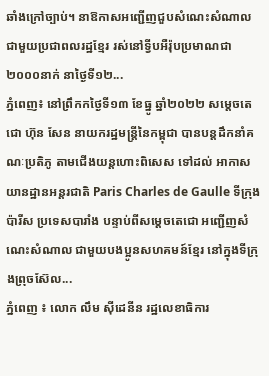ឆាំងក្រៅច្បាប់។ នាឱកាសអញ្ជើញជួបសំណេះសំណាល ជាមួយប្រជាពលរដ្ឋខ្មែរ រស់នៅទ្វីបអឺរ៉ុបប្រមាណជា ២០០០នាក់ នាថ្ងៃទី១២...
ភ្នំពេញ៖ នៅព្រឹកកថ្ងៃទី១៣ ខែធ្នូ ឆ្នាំ២០២២ សម្តេចតេជោ ហ៊ុន សែន នាយករដ្ឋមន្ត្រីនៃកម្ពុជា បានបន្តដឹកនាំគណៈប្រតិភូ តាមជើងយន្តហោះពិសេស ទៅដល់ អាកាសយានដ្ឋានអន្តរជាតិ Paris Charles de Gaulle ទីក្រុងប៉ារីស ប្រទេសបារាំង បន្ទាប់ពីសម្ដេចតេជោ អញ្ជើញសំណេះសំណាល ជាមួយបងប្អូនសហគមន៍ខ្មែរ នៅក្នុងទីក្រុងព្រុចស៊ែល...
ភ្នំពេញ ៖ លោក លឹម ស៊ីដេនីន រដ្ឋលេខាធិការ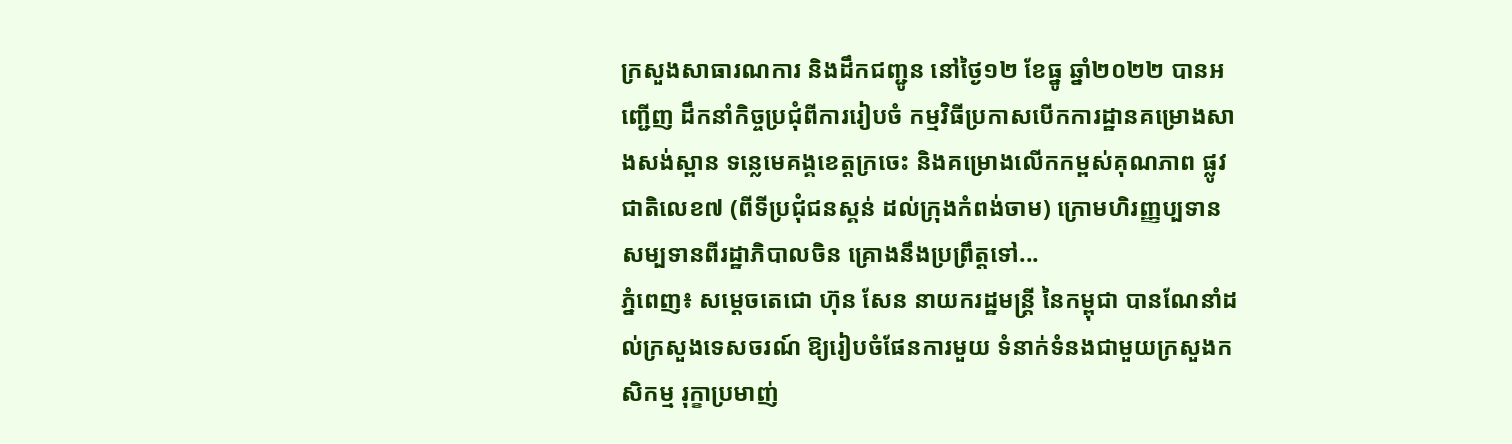ក្រសួងសាធារណការ និងដឹកជញ្ជូន នៅថ្ងៃ១២ ខែធ្នូ ឆ្នាំ២០២២ បានអញ្ជើញ ដឹកនាំកិច្ចប្រជុំពីការរៀបចំ កម្មវិធីប្រកាសបើកការដ្ឋានគម្រោងសាងសង់ស្ពាន ទន្លេមេគង្គខេត្តក្រចេះ និងគម្រោងលើកកម្ពស់គុណភាព ផ្លូវជាតិលេខ៧ (ពីទីប្រជុំជនស្គន់ ដល់ក្រុងកំពង់ចាម) ក្រោមហិរញ្ញប្បទាន សម្បទានពីរដ្ឋាភិបាលចិន គ្រោងនឹងប្រព្រឹត្តទៅ...
ភ្នំពេញ៖ សម្ដេចតេជោ ហ៊ុន សែន នាយករដ្ឋមន្ដ្រី នៃកម្ពុជា បានណែនាំដល់ក្រសួងទេសចរណ៍ ឱ្យរៀបចំផែនការមួយ ទំនាក់ទំនងជាមួយក្រសួងកសិកម្ម រុក្ខាប្រមាញ់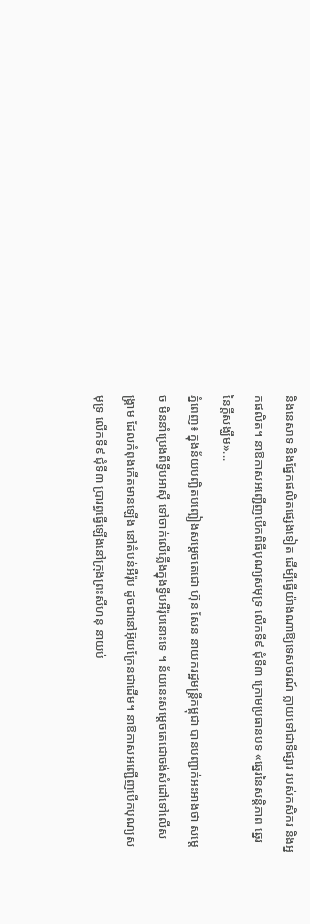និងនេសាទ និងផ្នែកផលិតផ្សេងទៀត ដើម្បីធ្វើយ៉ាងណាឱ្យទេសចរណ៍ ក្លាយទៅជាទីផ្សារ របស់កសិករ និងអ្នកផលិត។ នាឱកាសអញ្ជើញបើកពិធីបុណ្យសមុទ្រ លើកទី៩ ជុំទី៣ ក្រោមប្រធានបទ «ឆ្នេរនៃសន្ដិភាព ឆ្នេរនៃក្ដីសង្ឃឹម»...
ភ្នំពេញ៖ ក្នុងន័យបញ្ឆិតបញ្ឆៀងសម្ដេចតេជោ ហ៊ុន សែន នាយករដ្ឋមន្ដ្រីកម្ពុជា បានបញ្ជាក់អះអាងថា សម្ដេច មិននាំប្រេងពីទ្វីបអាស៊ី ទៅចាក់លើភ្លើងក្នុងទ្វីបអឺរ៉ុបនោះទេ ។ ន័យនេះសម្តេចតេជោចង់សំដៅទៅលើសង្គ្រាម ដែលកំពុងកើតមានឡើង នៅតំបន់អឺរ៉ុប ដូចជានៅអ៊ុយក្រែនជាដើម។ នាឱកាសអញ្ជើញបើកបុណ្យសមុទ្រ លើកទី៩ ជុំទី៣ ប្រារព្ធធ្វើឡើងនៅក្រុងព្រះសីហនុ នាយប់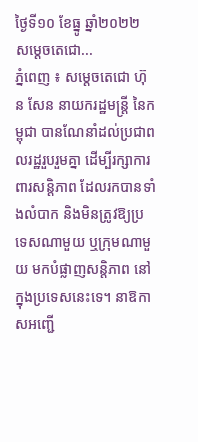ថ្ងៃទី១០ ខែធ្នូ ឆ្នាំ២០២២ សម្តេចតេជោ...
ភ្នំពេញ ៖ សម្តេចតេជោ ហ៊ុន សែន នាយករដ្ឋមន្ត្រី នៃកម្ពុជា បានណែនាំដល់ប្រជាពលរដ្ឋរួបរួមគ្នា ដើម្បីរក្សាការពារសន្តិភាព ដែលរកបានទាំងលំបាក និងមិនត្រូវឱ្យប្រទេសណាមួយ ឬក្រុមណាមួយ មកបំផ្លាញសន្តិភាព នៅក្នុងប្រទេសនេះទេ។ នាឱកាសអញ្ជើ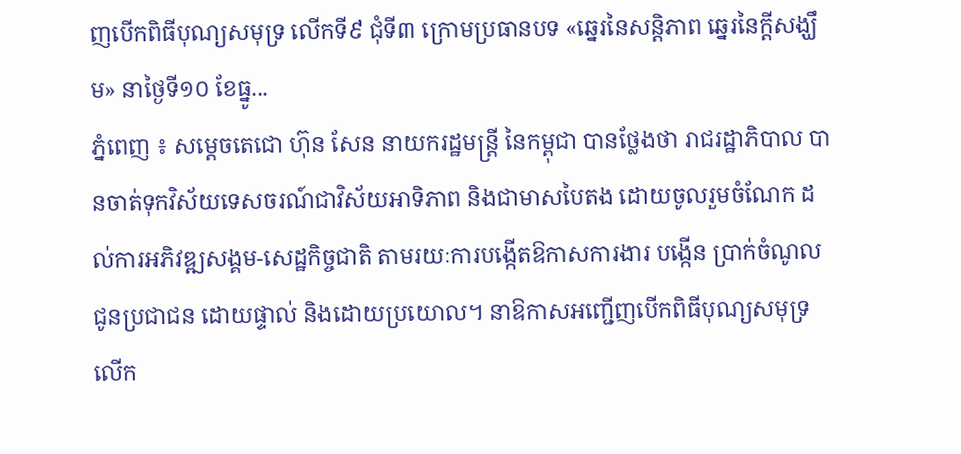ញបើកពិធីបុណ្យសមុទ្រ លើកទី៩ ជុំទី៣ ក្រោមប្រធានបទ «ឆ្នេរនៃសន្ដិភាព ឆ្នេរនៃក្ដីសង្ឃឹម» នាថ្ងៃទី១០ ខែធ្នូ...
ភ្នំពេញ ៖ សម្តេចតេជោ ហ៊ុន សែន នាយករដ្ឋមន្ត្រី នៃកម្ពុជា បានថ្លែងថា រាជរដ្ឋាភិបាល បានចាត់ទុកវិស័យទេសចរណ៍ជាវិស័យអាទិភាព និងជាមាសបៃតង ដោយចូលរួមចំណែក ដល់ការអភិវឌ្ឍសង្គម-សេដ្ឋកិច្ចជាតិ តាមរយៈការបង្កើតឱកាសការងារ បង្កើន ប្រាក់ចំណូលជូនប្រជាជន ដោយផ្ទាល់ និងដោយប្រយោល។ នាឱកាសអញ្ជើញបើកពិធីបុណ្យសមុទ្រលើក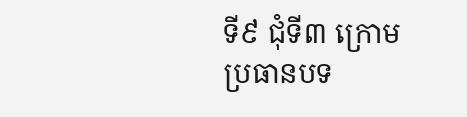ទី៩ ជុំទី៣ ក្រោមប្រធានបទ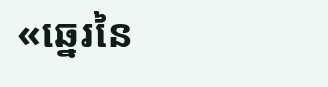«ឆ្នេរនៃ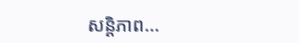សន្ដិភាព...